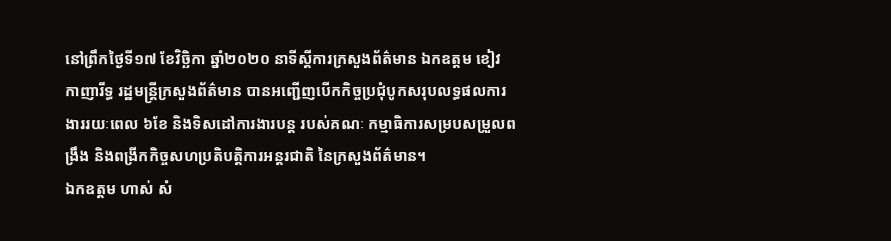នៅព្រឹកថ្ងៃទី១៧ ខែវិច្ឆិកា ឆ្នាំ២០២០ នាទីស្ដីការក្រសួងព័ត៌មាន ឯកឧត្ដម ខៀវ កាញារីទ្ធ រដ្ឋមន្ត្រីក្រសួងព័ត៌មាន បានអញ្ជើញបើកកិច្ចប្រជុំបូកសរុបលទ្ធផលការងាររយៈពេល ៦ខែ និងទិសដៅការងារបន្ត របស់គណៈ កម្មាធិការសម្របសម្រួលពង្រឹង និងពង្រីកកិច្ចសហប្រតិបត្តិការអន្តរជាតិ នៃក្រសួងព័ត៌មាន។
ឯកឧត្តម ហាស់ សំ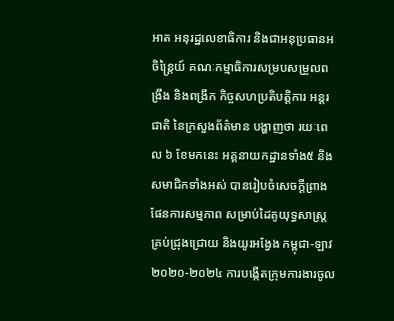អាត អនុរដ្ឋលេខាធិការ និងជាអនុប្រធានអចិន្ត្រៃយ៍ គណៈកម្មាធិការសម្របសម្រួលពង្រឹង និងពង្រីក កិច្ចសហប្រតិបត្តិការ អន្តរជាតិ នៃក្រសួងព័ត៌មាន បង្ហាញថា រយៈពេល ៦ ខែមកនេះ អគ្គនាយកដ្ឋានទាំង៥ និងសមាជិកទាំងអស់ បានរៀបចំសេចក្តីព្រាងផែនការសម្មភាព សម្រាប់ដៃគូយុទ្ធសាស្រ្តគ្រប់ជ្រុងជ្រោយ និងយូរអង្វែង កម្ពុជា-ឡាវ ២០២០-២០២៤ ការបង្កើតក្រុមការងារចូល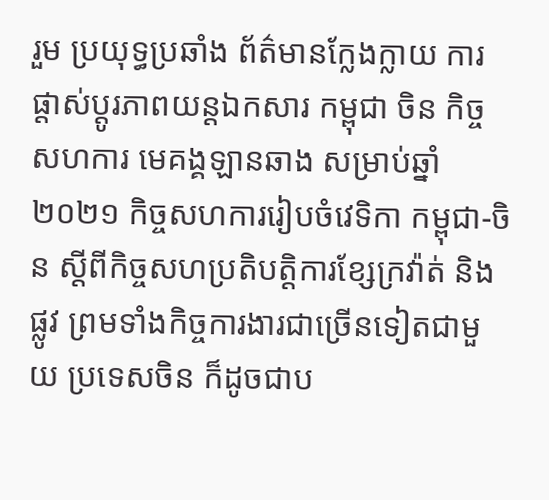រួម ប្រយុទ្ធប្រឆាំង ព័ត៌មានក្លែងក្លាយ ការផ្តាស់ប្តូរភាពយន្តឯកសារ កម្ពុជា ចិន កិច្ចសហការ មេគង្គឡានឆាង សម្រាប់ឆ្នាំ២០២១ កិច្ចសហការរៀបចំវេទិកា កម្ពុជា-ចិន ស្តីពីកិច្ចសហប្រតិបត្តិការខ្សែក្រវ៉ាត់ និងផ្លូវ ព្រមទាំងកិច្ចការងារជាច្រើនទៀតជាមួយ ប្រទេសចិន ក៏ដូចជាប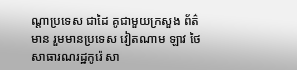ណ្តាប្រទេស ជាដៃ គូជាមួយក្រសួង ព័ត៌មាន រួមមានប្រទេស វៀតណាម ឡាវ ថៃ សាធារណរដ្ឋកូរ៉េ សា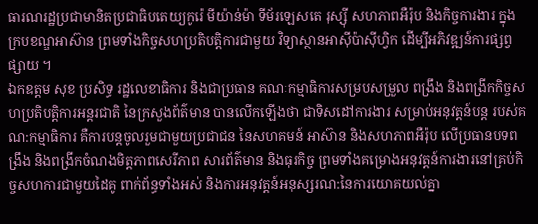ធារណរដ្ឋប្រជាមានិតប្រជាធិបតេយ្យកូរ៉េ មីយ៉ាន់ម៉ា ទីម័រឡេសតេ រុស្ស៊ី សហភាពអឺរ៉ុប និងកិច្ចការងារ ក្នុងក្របខណ្ឌអាស៊ាន ព្រមទាំងកិច្ចសហប្រតិបត្តិការជាមួយ វិទ្យាស្ថានអាស៊ីប៉ាស៊ីហ្វិក ដើម្បីអភិវឌ្ឍន៍ការផ្សព្វផ្សាយ ។
ឯកឧត្តម សុខ ប្រសិទ្ធ រដ្ឋលេខាធិការ និងជាប្រធាន គណៈកម្មាធិការសម្របសម្រួល ពង្រឹង និងពង្រីកកិច្ចសហប្រតិបត្តិការអន្តរជាតិ នៃក្រសួងព័ត៌មាន បានលើកឡើងថា ជាទិសដៅការងារ សម្រាប់អនុវត្តន៍បន្ត របស់គណ:កម្មាធិការ គឺការបន្តចូលរួមជាមួយប្រជាជន នៃសហគមន៍ អាស៊ាន និងសហភាពអឺរ៉ុប លើប្រធានបទពង្រឹង និងពង្រីកចំណងមិត្តភាពសេរីភាព សារព័ត៌មាន និងធុរកិច្ច ព្រមទាំងគម្រោងអនុវត្តន៍ការងារនៅគ្រប់កិច្ចសហការជាមួយដៃគូ ពាក់ព័ន្ធទាំងអស់ និងការអនុវត្តន៍អនុស្សរណ:នៃការយោគយល់គ្នា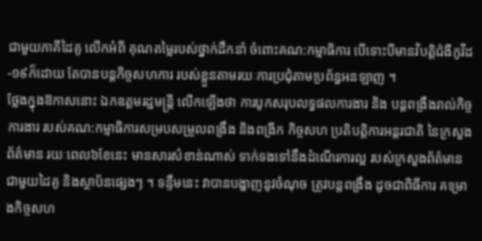ជាមួយភាគីដៃគូ លើកអំពី គុណតម្លៃរបស់ថ្នាក់ដឹកនាំ ចំពោះគណ:កម្មាធិការ បើទោះបីមានវិបត្តិជំងឺកូវីដ-១៩ក៏ដោយ តែបានបន្តកិច្ចសហការ របស់ខ្លួនតាមរយៈការប្រជុំតាមប្រព័ន្ធអនឡាញ ។
ថ្លែងក្នុងឱកាសនោះ ឯកឧត្តមរដ្ឋមន្រ្តី លើកឡើងថា ការបូកសរុបលទ្ធផលការងារ និង បន្តពង្រឹងរាល់កិច្ចការងារ របស់គណ:កម្មាធិការសម្របសម្រួលពង្រឹង និងពង្រីក កិច្ចសហ ប្រតិបត្តិការអន្តរជាតិ នៃក្រសួងព័ត៌មាន រយៈពេល៦ខែនេះ មានសារសំខាន់ណាស់ ទាក់ទងទៅនឹងដំណើរការល្អ របស់ក្រសួងព័ត៌មាន ជាមួយដៃគូ និងស្ថាប័នផ្សេងៗ ។ ទន្ទឹមនេះ វាបានបង្ហាញនូវចំណុច ត្រូវបន្តពង្រឹង ដូចជាពិធីការ គម្រោងកិច្ចសហ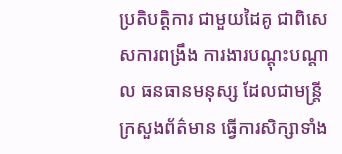ប្រតិបត្តិការ ជាមួយដៃគូ ជាពិសេសការពង្រឹង ការងារបណ្តុះបណ្តាល ធនធានមនុស្ស ដែលជាមន្រ្តីក្រសួងព័ត៌មាន ធ្វើការសិក្សាទាំង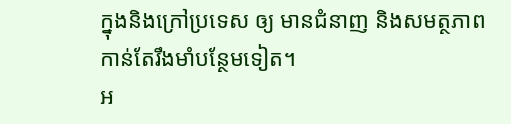ក្នុងនិងក្រៅប្រទេស ឲ្យ មានជំនាញ និងសមត្ថភាព កាន់តែរឹងមាំបន្ថែមទៀត។
អ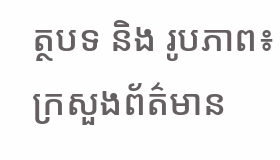ត្ថបទ និង រូបភាព៖ ក្រសួងព័ត៌មាន